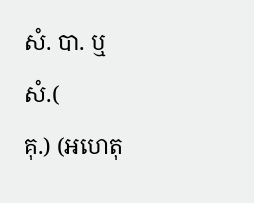សំ. បា. ឬ
សំ.(
គុ.) (អហេតុ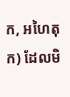ក, អហៃតុក) ដែលមិ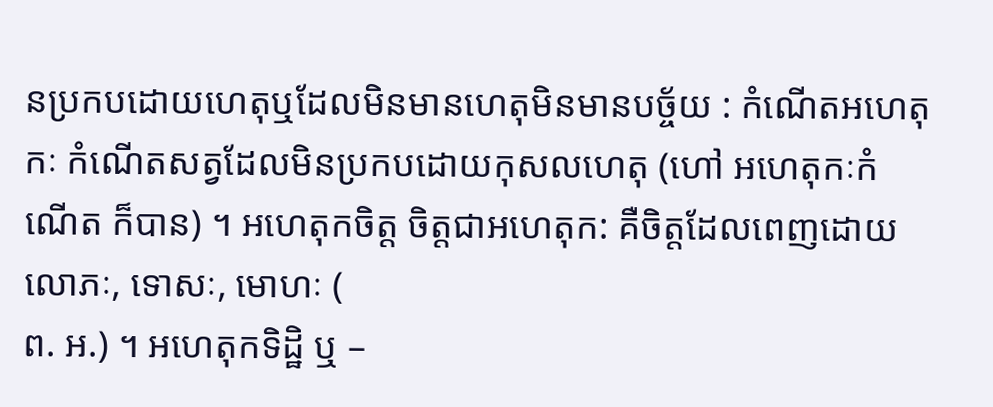នប្រកបដោយហេតុឬដែលមិនមានហេតុមិនមានបច្ច័យ : កំណើតអហេតុកៈ កំណើតសត្វដែលមិនប្រកបដោយកុសលហេតុ (ហៅ អហេតុកៈកំណើត ក៏បាន) ។ អហេតុកចិត្ត ចិត្តជាអហេតុក: គឺចិត្តដែលពេញដោយលោភៈ, ទោសៈ, មោហៈ (
ព. អ.) ។ អហេតុកទិដ្ឋិ ឬ –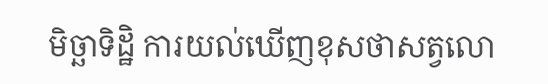មិច្ឆាទិដ្ឋិ ការយល់ឃើញខុសថាសត្វលោ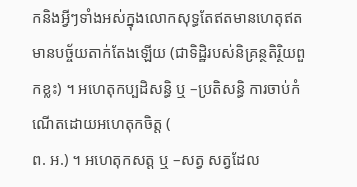កនិងអ្វីៗទាំងអស់ក្នុងលោកសុទ្ធតែឥតមានហេតុឥតមានបច្ច័យតាក់តែងឡើយ (ជាទិដ្ឋិរបស់និគ្រន្ថតិរិ្ថយពួកខ្លះ) ។ អហេតុកប្បដិសន្ធិ ឬ –ប្រតិសន្ធិ ការចាប់កំណើតដោយអហេតុកចិត្ត (
ព. អ.) ។ អហេតុកសត្ត ឬ –សត្វ សត្វដែល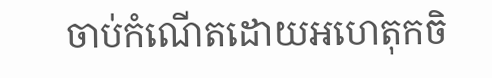ចាប់កំណើតដោយអហេតុកចិ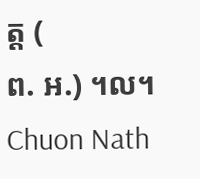ត្ត (
ព. អ.) ។ល។
Chuon Nath